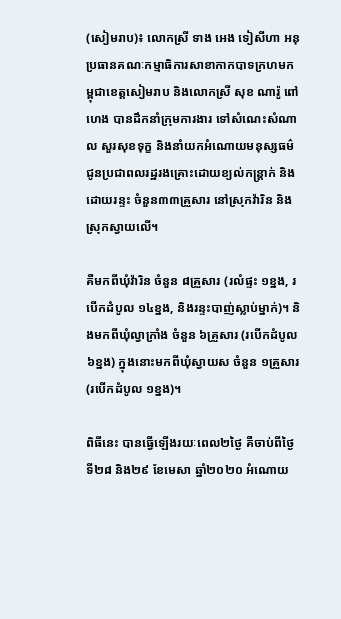(សៀមរាប)៖ លោកស្រី ទាង អេង ទៀសីហា អនុប្រធានគណៈកម្មាធិការសាខាកាកបាទក្រហមកម្ពុជាខេត្តសៀមរាប និងលោកស្រី សុខ ណារ៉ូ ពៅហេង បានដឹកនាំក្រុមការងារ ទៅសំណេះសំណាល សួរសុខទុក្ខ និងនាំយកអំណោយមនុស្សធម៌ ជូនប្រជាពលរដ្ឋរងគ្រោះដោយខ្យល់កន្ត្រាក់ និងដោយរន្ទះ ចំនួន៣៣គ្រួសារ នៅស្រុកវ៉ារិន និងស្រុកស្វាយលើ។

គឺមកពីឃុំវ៉ារិន ចំនួន ៨គ្រួសារ (រលំផ្ទះ ១ខ្នង, របើកដំបូល ១៤ខ្នង, និងរន្ទះបាញ់ស្លាប់ម្នាក់)។ និងមកពីឃុំល្វាក្រាំង ចំនួន ៦គ្រួសារ (របើកដំបូល ៦ខ្នង) ក្នុងនោះមកពីឃុំស្វាយស ចំនួន ១គ្រួសារ (របើកដំបូល ១ខ្នង)។

ពិធីនេះ បានធ្វើឡើងរយៈពេល២ថ្ងៃ គឺចាប់ពីថ្ងៃទី២៨ និង២៩ ខែមេសា ឆ្នាំ២០២០ អំណោយ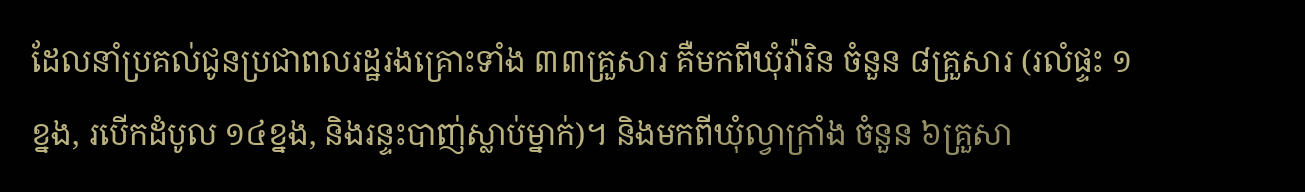ដែលនាំប្រគល់ជូនប្រជាពលរដ្ឋរងគ្រោះទាំង ៣៣គ្រួសារ គឺមកពីឃុំវ៉ារិន ចំនួន ៨គ្រួសារ (រលំផ្ទះ ១ខ្នង, របើកដំបូល ១៤ខ្នង, និងរន្ទះបាញ់ស្លាប់ម្នាក់)។ និងមកពីឃុំល្វាក្រាំង ចំនួន ៦គ្រួសា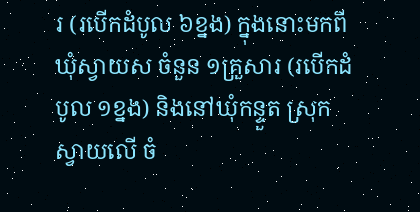រ (របើកដំបូល ៦ខ្នង) ក្នុងនោះមកពីឃុំស្វាយស ចំនួន ១គ្រួសារ (របើកដំបូល ១ខ្នង) និងនៅឃុំកន្ទួត ស្រុកស្វាយលើ ចំ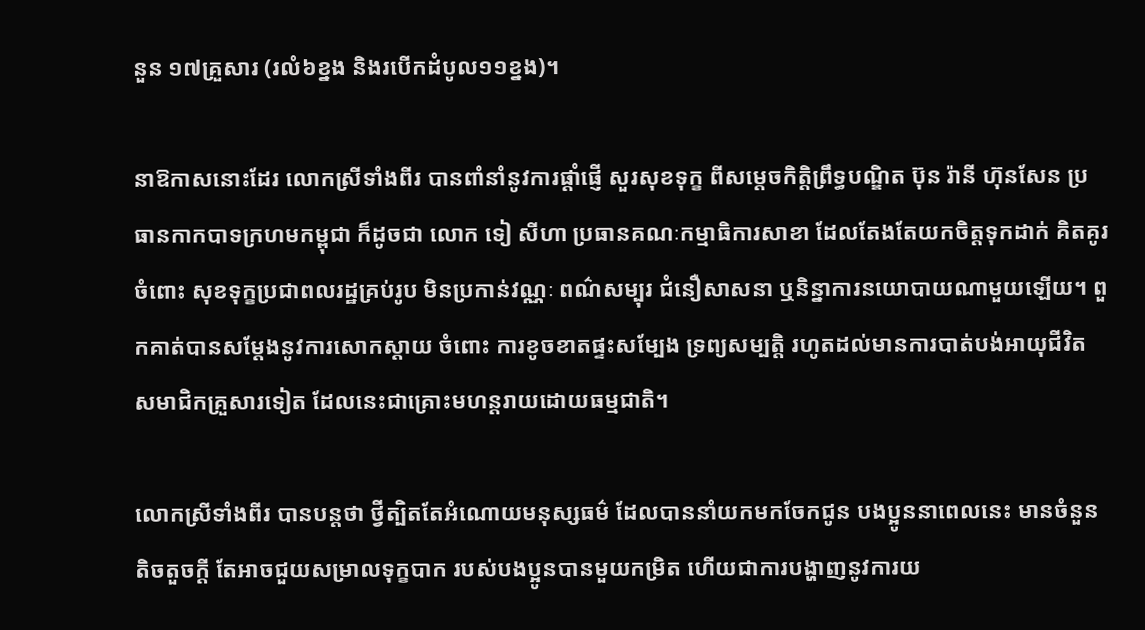នួន ១៧គ្រួសារ (រលំ៦ខ្នង និងរបើកដំបូល១១ខ្នង)។

នាឱកាសនោះដែរ លោកស្រីទាំងពីរ បានពាំនាំនូវការផ្ដាំផ្ញើ សួរសុខទុក្ខ ពីសម្ដេចកិត្តិព្រឹទ្ធបណ្ឌិត ប៊ុន រ៉ានី ហ៊ុនសែន ប្រធានកាកបាទក្រហមកម្ពុជា ក៏ដូចជា លោក ទៀ សីហា ប្រធានគណៈកម្មាធិការសាខា ដែលតែងតែយកចិត្តទុកដាក់ គិតគូរ ចំពោះ សុខទុក្ខប្រជាពលរដ្ឋគ្រប់រូប មិនប្រកាន់វណ្ណៈ ពណ៌សម្បុរ ជំនឿសាសនា ឬនិន្នាការនយោបាយណាមួយឡើយ។ ពួកគាត់បានសម្ដែងនូវការសោកស្ដាយ ចំពោះ ការខូចខាតផ្ទះសម្បែង ទ្រព្យសម្បត្តិ រហូតដល់មានការបាត់បង់អាយុជីវិត សមាជិកគ្រួសារទៀត ដែលនេះជាគ្រោះមហន្តរាយដោយធម្មជាតិ។

លោកស្រីទាំងពីរ បានបន្តថា ថ្វីត្បិតតែអំណោយមនុស្សធម៌ ដែលបាននាំយកមកចែកជូន បងប្អូននាពេលនេះ មានចំនួនតិចតួចក្ដី តែអាចជួយសម្រាលទុក្ខបាក របស់បងប្អូនបានមួយកម្រិត ហើយជាការបង្ហាញនូវការយ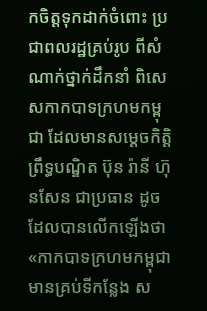កចិត្តទុកដាក់ចំពោះ ប្រជាពលរដ្ឋគ្រប់រូប ពីសំណាក់ថ្នាក់ដឹកនាំ ពិសេសកាកបាទក្រហមកម្ពុជា ដែលមានសម្ដេចកិត្តិព្រឹទ្ធបណ្ឌិត ប៊ុន រ៉ានី ហ៊ុនសែន ជាប្រធាន ដូចដែលបានលើកឡើងថា «កាកបាទក្រហមកម្ពុជា មានគ្រប់ទីកន្លែង ស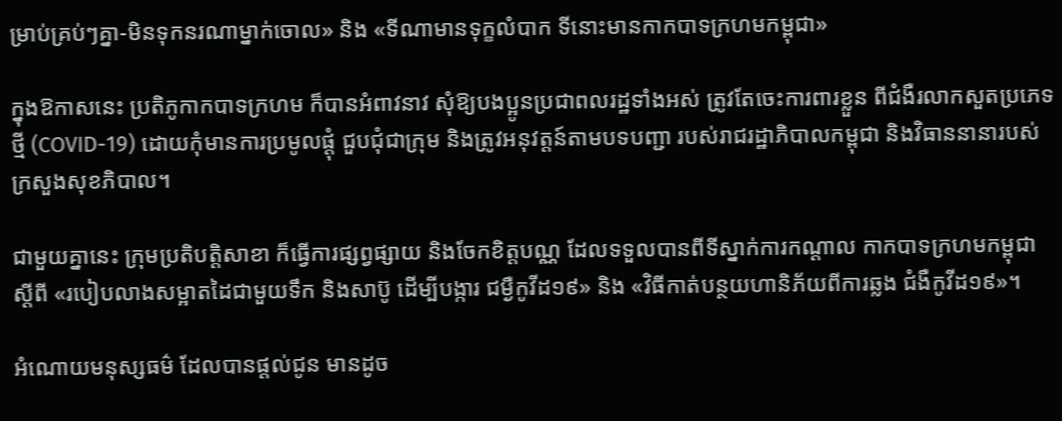ម្រាប់គ្រប់ៗគ្នា-មិនទុកនរណាម្នាក់ចោល» និង «ទីណាមានទុក្ខលំបាក ទីនោះមានកាកបាទក្រហមកម្ពុជា»

ក្នុងឱកាសនេះ ប្រតិភូកាកបាទក្រហម ក៏បានអំពាវនាវ សុំឱ្យបងប្អូនប្រជាពលរដ្ឋទាំងអស់ ត្រូវតែចេះការពារខ្លួន ពីជំងឺរលាកសួតប្រភេទថ្មី (COVID-19) ដោយកុំមានការប្រមូលផ្ដុំ ជួបជុំជាក្រុម និងត្រូវអនុវត្តន៍តាមបទបញ្ជា របស់រាជរដ្ឋាភិបាលកម្ពុជា និងវិធាននានារបស់ក្រសួងសុខភិបាល។

ជាមួយគ្នានេះ ក្រុមប្រតិបត្តិសាខា ក៏ធ្វើការផ្សព្វផ្សាយ និងចែកខិត្តបណ្ណ ដែលទទួលបានពីទីស្នាក់ការកណ្ដាល កាកបាទក្រហមកម្ពុជា ស្ដីពី «របៀបលាងសម្អាតដៃជាមួយទឹក និងសាប៊ូ ដើម្បីបង្ការ ជម្ងឺកូវីដ១៩» និង «វិធីកាត់បន្ថយហានិភ័យពីការឆ្លង ជំងឺកូវីដ១៩»។

អំណោយមនុស្សធម៌ ដែលបានផ្ដល់ជូន មានដូច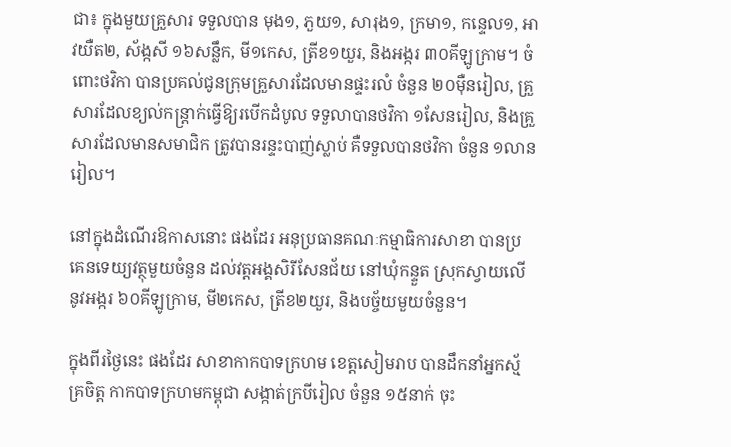ជា៖ ក្នុងមួយគ្រួសារ ទទួលបាន មុង១, ភួយ១, សារុង១, ក្រមា១, កន្ទេល១, អាវយឺត២, ស័ង្កសី ១៦សន្លឹក, មី១កេស, ត្រីខ១យួរ, និងអង្ករ ៣០គីឡូក្រាម។ ចំពោះថវិកា បានប្រគល់ជូនក្រុមគ្រួសារដែលមានផ្ទះរលំ ចំនួន ២០ម៉ឺនរៀល, គ្រួសារដែលខ្យល់កន្ត្រាក់ធ្វើឱ្យរបើកដំបូល ទទួលាបានថវិកា ១សែនរៀល, និងគ្រួសារដែលមានសមាជិក ត្រូវបានរន្ទះបាញ់ស្លាប់ គឺទទួលបានថវិកា ចំនួន ១លានរៀល។

នៅក្នុងដំណើរឱកាសនោះ ផងដែរ អនុប្រធានគណៈកម្មាធិការសាខា បានប្រគេនទេយ្យវត្ថុមួយចំនួន ដល់វត្តអង្គសិរីសែនជ័យ នៅឃុំកន្ទួត ស្រុកស្វាយលើ នូវអង្ករ ៦០គីឡូក្រាម, មី២កេស, ត្រីខ២យួរ, និងបច្ច័យមួយចំនួន។

ក្នុងពីរថ្ងៃនេះ ផងដែរ សាខាកាកបាទក្រហម ខេត្តសៀមរាប បានដឹកនាំអ្នកស្ម័គ្រចិត្ត កាកបាទក្រហមកម្ពុជា សង្កាត់ក្របីរៀល ចំនួន ១៥នាក់ ចុះ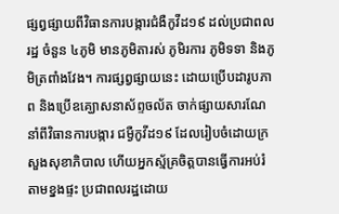ផ្សព្វផ្សាយពីវិធានការបង្ការជំងឺកូវីដ១៩ ដល់ប្រជាពលរដ្ឋ ចំនួន ៤ភូមិ មានភូមិតារស់ ភូមិរការ ភូមិទទា និងភូមិត្រពាំងវែង។ ការផ្សព្វផ្សាយនេះ ដោយប្រើបដារូបភាព និងប្រើឧគ្ឃោសនាស័ព្ទចល័ត ចាក់ផ្សាយសារណែនាំពីវិធានការបង្ការ ជម្ងឺកូវីដ១៩ ដែលរៀបចំដោយក្រសួងសុខាភិបាល ហើយអ្នកស្ម័គ្រចិត្តបានធ្វើការអប់រំតាមខ្នងផ្ទះ ប្រជាពលរដ្ឋដោយ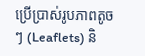ប្រើប្រាស់រូបភាពតូចៗ (Leaflets) និ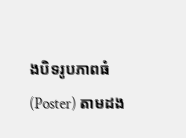ងបិទរូបភាពធំ (Poster) តាមដង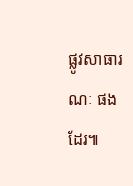ផ្លូវសាធារណៈ ផងដែរ៕